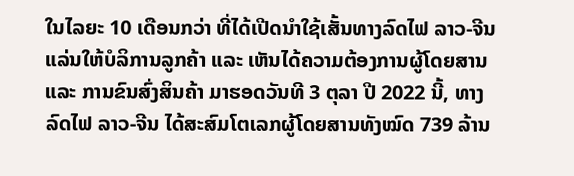ໃນໄລຍະ 10 ເດືອນກວ່າ ທີ່ໄດ້ເປີດນໍາໃຊ້ເສັ້ນທາງລົດໄຟ ລາວ-ຈີນ ແລ່ນໃຫ້ບໍລິການລູກຄ້າ ແລະ ເຫັນໄດ້ຄວາມຕ້ອງການຜູ້ໂດຍສານ ແລະ ການຂົນສົ່ງສິນຄ້າ ມາຮອດວັນທີ 3 ຕຸລາ ປີ 2022 ນີ້, ທາງລົດໄຟ ລາວ-ຈີນ ໄດ້ສະສົມໂຕເລກຜູ້ໂດຍສານທັງໝົດ 739 ລ້ານ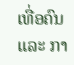ເທື່ອຄົນ ແລະ ກາ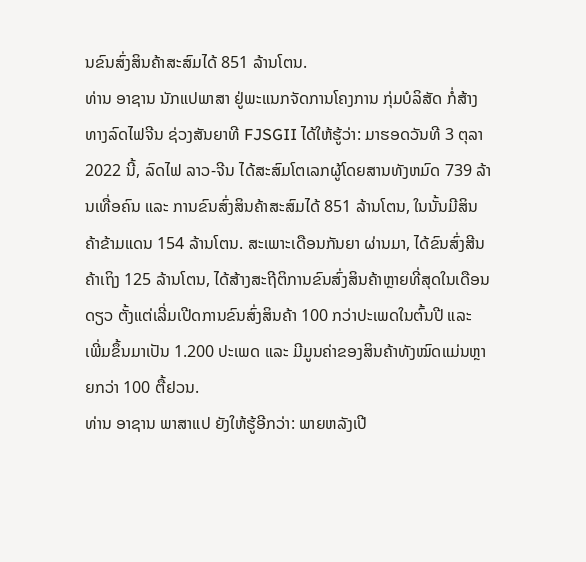ນຂົນສົ່ງສິນຄ້າສະສົມໄດ້ 851 ລ້ານໂຕນ.
ທ່ານ ອາຊານ ນັກແປພາສາ ຢູ່ພະແນກຈັດການໂຄງການ ກຸ່ມບໍລິສັດ ກໍ່ສ້າງທາງລົດໄຟຈີນ ຊ່ວງສັນຍາທີ FJSGII ໄດ້ໃຫ້ຮູ້ວ່າ: ມາຮອດວັນທີ 3 ຕຸລາ 2022 ນີ້, ລົດໄຟ ລາວ-ຈີນ ໄດ້ສະສົມໂຕເລກຜູ້ໂດຍສານທັງຫມົດ 739 ລ້ານເທື່ອຄົນ ແລະ ການຂົນສົ່ງສິນຄ້າສະສົມໄດ້ 851 ລ້ານໂຕນ, ໃນນັ້ນມີສິນຄ້າຂ້າມແດນ 154 ລ້ານໂຕນ. ສະເພາະເດືອນກັນຍາ ຜ່ານມາ, ໄດ້ຂົນສົ່ງສີນຄ້າເຖິງ 125 ລ້ານໂຕນ, ໄດ້ສ້າງສະຖີຕິການຂົນສົ່ງສິນຄ້າຫຼາຍທີ່ສຸດໃນເດືອນດຽວ ຕັ້ງແຕ່ເລີ່ມເປີດການຂົນສົ່ງສິນຄ້າ 100 ກວ່າປະເພດໃນຕົ້ນປີ ແລະ ເພີ່ມຂຶ້ນມາເປັນ 1.200 ປະເພດ ແລະ ມີມູນຄ່າຂອງສິນຄ້າທັງໝົດແມ່ນຫຼາຍກວ່າ 100 ຕື້ຢວນ.
ທ່ານ ອາຊານ ພາສາແປ ຍັງໃຫ້ຮູ້ອີກວ່າ: ພາຍຫລັງເປີ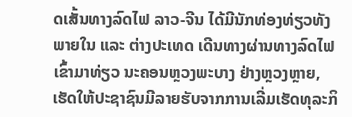ດເສັ້ນທາງລົດໄຟ ລາວ-ຈີນ ໄດ້ມີນັກທ່ອງທ່ຽວທັງພາຍໃນ ແລະ ຕ່າງປະເທດ ເດີນທາງຜ່ານທາງລົດໄຟ ເຂົ້າມາທ່ຽວ ນະຄອນຫຼວງພະບາງ ຢ່າງຫຼວງຫຼາຍ, ເຮັດໃຫ້ປະຊາຊົນມີລາຍຮັບຈາກການເລີ່ມເຮັດທຸລະກິ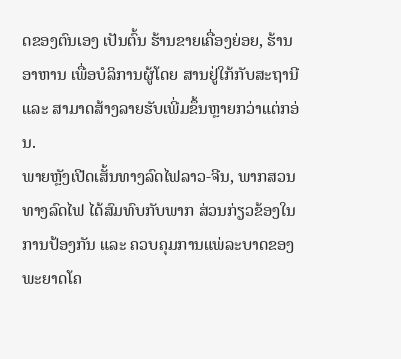ດຂອງຕົນເອງ ເປັນຕົ້ນ ຮ້ານຂາຍເຄື່ອງຍ່ອຍ, ຮ້ານອາຫານ ເພື່ອບໍລິການຜູ້ໂດຍ ສານຢູ່ໃກ້ກັບສະຖານີ ແລະ ສາມາດສ້າງລາຍຮັບເພີ່ມຂຶ້ນຫຼາຍກວ່າແຕ່ກອ່ນ.
ພາຍຫຼັງເປີດເສັ້ນທາງລົດໄຟລາວ-ຈີນ, ພາກສວນທາງລົດໄຟ ໄດ້ສົມທົບກັບພາກ ສ່ວນກ່ຽວຂ້ອງໃນການປ້ອງກັນ ແລະ ຄວບຄຸມການແພ່ລະບາດຂອງພະຍາດໂຄ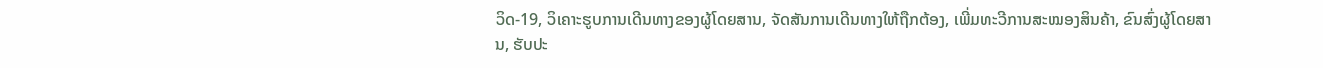ວິດ-19, ວິເຄາະຮູບການເດີນທາງຂອງຜູ້ໂດຍສານ, ຈັດສັນການເດີນທາງໃຫ້ຖືກຕ້ອງ, ເພີ່ມທະວີການສະໝອງສິນຄ້າ, ຂົນສົ່ງຜູ້ໂດຍສານ, ຮັບປະ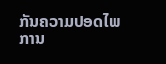ກັນຄວາມປອດໄພການ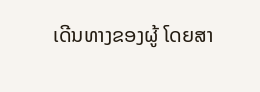ເດີນທາງຂອງຜູ້ ໂດຍສາ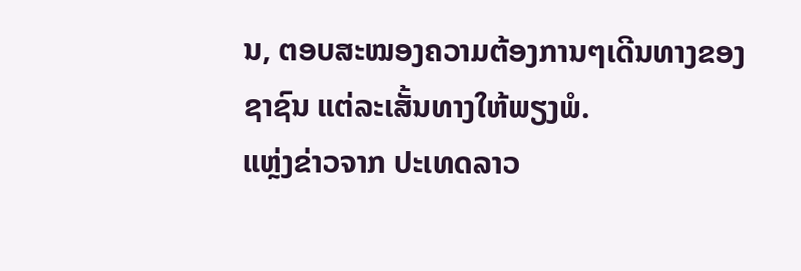ນ, ຕອບສະໝອງຄວາມຕ້ອງການໆເດີນທາງຂອງຊາຊົນ ແຕ່ລະເສັ້ນທາງໃຫ້ພຽງພໍ.
ແຫຼ່ງຂ່າວຈາກ ປະເທດລາວ